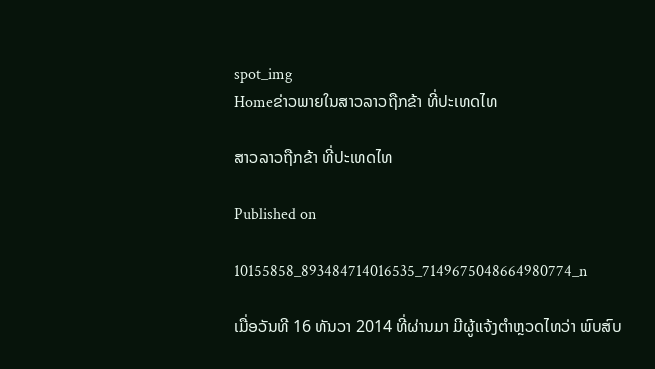spot_img
Homeຂ່າວພາຍໃນສາວລາວຖືກຂ້າ ທີ່ປະເທດໄທ

ສາວລາວຖືກຂ້າ ທີ່ປະເທດໄທ

Published on

10155858_893484714016535_7149675048664980774_n

ເມື່ອວັນທີ 16 ທັນວາ 2014 ທີ່ຜ່ານມາ ມີຜູ້ແຈ້ງຕຳຫຼວດໄທວ່າ ພົບສົບ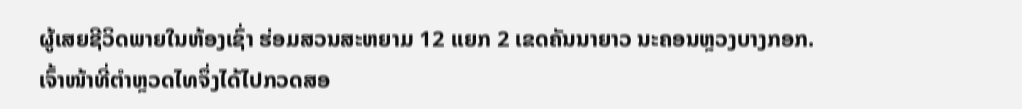ຜູ້ເສຍຊີວິດພາຍໃນຫ້ອງເຊົ່າ ຮ່ອມສວນສະຫຍາມ 12 ແຍກ 2 ເຂດຄັນນາຍາວ ນະຄອນຫຼວງບາງກອກ. ເຈົ້າໜ້າທີ່ຕຳຫຼວດໄທຈຶ່ງໄດ້ໄປກວດສອ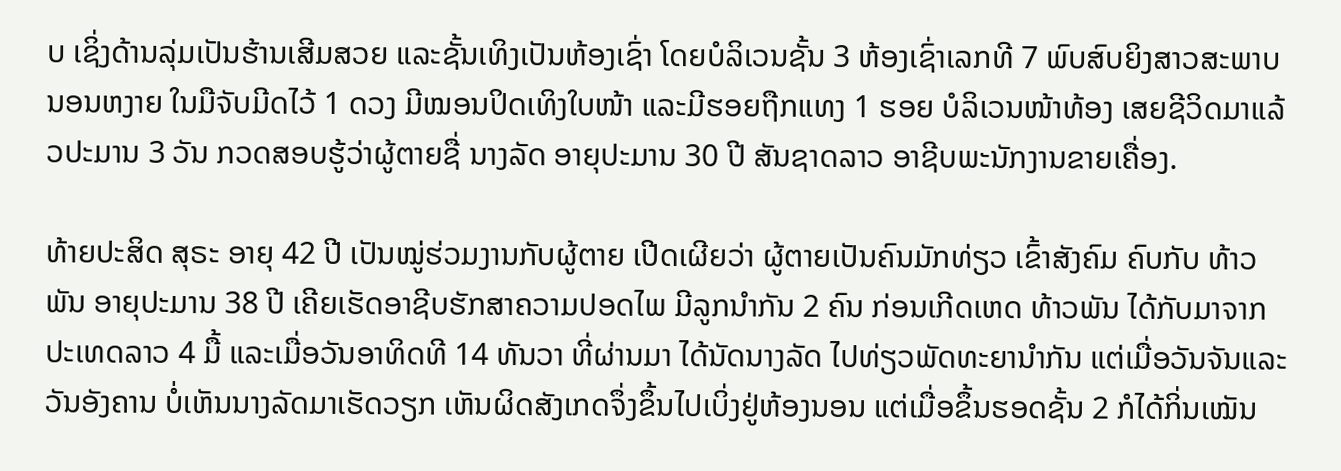ບ ເຊິ່ງດ້ານລຸ່ມເປັນຮ້ານເສີມສວຍ ແລະຊັ້ນເທິງເປັນຫ້ອງເຊົ່າ ໂດຍບໍລິເວນຊັ້ນ 3 ຫ້ອງເຊົ່າເລກທີ 7 ພົບສົບຍິງສາວສະພາບນອນຫງາຍ ໃນມືຈັບມີດໄວ້ 1 ດວງ ມີໝອນປິດເທິງໃບໜ້າ ແລະມີຮອຍຖືກແທງ 1 ຮອຍ ບໍລິເວນໜ້າທ້ອງ ເສຍຊີວິດມາແລ້ວປະມານ 3 ວັນ ກວດສອບຮູ້ວ່າຜູ້ຕາຍຊື່ ນາງລັດ ອາຍຸປະມານ 30 ປີ ສັນຊາດລາວ ອາຊີບພະນັກງານຂາຍເຄື່ອງ.

ທ້າຍປະສິດ ສຸຣະ ອາຍຸ 42 ປີ ເປັນໝູ່ຮ່ວມງານກັບຜູ້ຕາຍ ເປີດເຜີຍວ່າ ຜູ້ຕາຍເປັນຄົນມັກທ່ຽວ ເຂົ້າສັງຄົມ ຄົບກັບ ທ້າວ ພັນ ອາຍຸປະມານ 38 ປີ ເຄີຍເຮັດອາຊີບຮັກສາຄວາມປອດໄພ ມີລູກນຳກັນ 2 ຄົນ ກ່ອນເກີດເຫດ ທ້າວພັນ ໄດ້ກັບມາຈາກປະເທດລາວ 4 ມື້ ແລະເມື່ອວັນອາທິດທີ 14 ທັນວາ ທີ່ຜ່ານມາ ໄດ້ນັດນາງລັດ ໄປທ່ຽວພັດທະຍານຳກັນ ແຕ່ເມື່ອວັນຈັນແລະວັນອັງຄານ ບໍ່ເຫັນນາງລັດມາເຮັດວຽກ ເຫັນຜິດສັງເກດຈຶ່ງຂຶ້ນໄປເບິ່ງຢູ່ຫ້ອງນອນ ແຕ່ເມື່ອຂຶ້ນຮອດຊັ້ນ 2 ກໍໄດ້ກິ່ນເໝັນ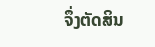ຈຶ່ງຕັດສິນ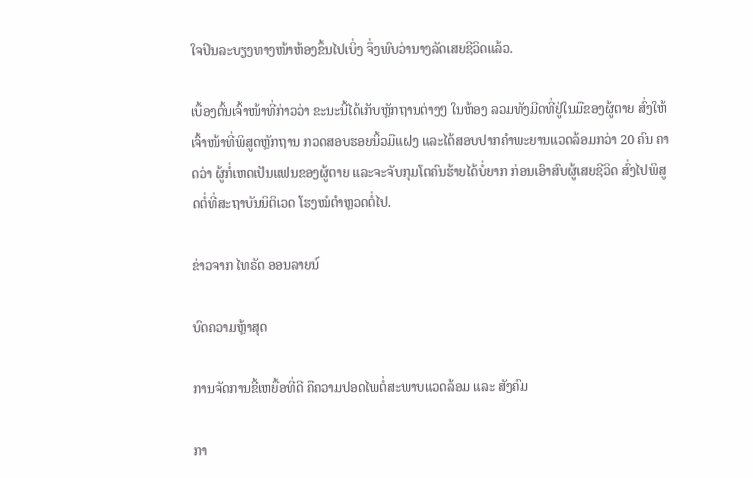ໃຈປິນລະບຽງທາງໜ້າຫ້ອງຂຶ້ນໄປເບິ່ງ ຈຶ່ງພົບວ່ານາງລັດເສຍຊີວິດແລ້ວ.

ເບື້ອງຕົ້ນເຈົ້າໜ້າທີ່ກ່າວວ່າ ຂະນະນີ້ໄດ້ເກັບຫຼັກຖານຕ່າງໆ ໃນຫ້ອງ ລວມທັງມີດທີ່ຢູ່ໃນມືຂອງຜູ້ຕາຍ ສົ່ງໃຫ້ເຈົ້າໜ້າທີ່ພິສູດຫຼັກຖານ ກວດສອບຮອຍນິ້ວມືແຝງ ແລະໄດ້ສອບປາກຄຳພະຍານແວດລ້ອມກວ່າ 20 ຄົນ ຄາດວ່າ ຜູ້ກໍ່ເຫດເປັນແຟນຂອງຜູ້ຕາຍ ແລະຈະຈັບກຸມໂຕຄົນຮ້າຍໄດ້ບໍ່ຍາກ ກ່ອນເອົາສົບຜູ້ເສຍຊີວິດ ສົ່ງໄປພິສູດຕໍ່ທີ່ສະຖາບັນນິຕິເວດ ໂຮງໝໍຕຳຫຼວດຕໍ່ໄປ.

ຂ່າວຈາກ ໄທຣັດ ອອນລາຍນ໌

ບົດຄວາມຫຼ້າສຸດ

ການຈັດການຂີ້ເຫຍື້ອທີ່ດີ ຄືຄວາມປອດໄພຕໍ່ສະພາບແວດລ້ອມ ແລະ ສັງຄົມ

ກາ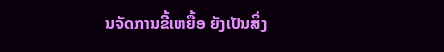ນຈັດການຂີ້ເຫຍື້ອ ຍັງເປັນສິ່ງ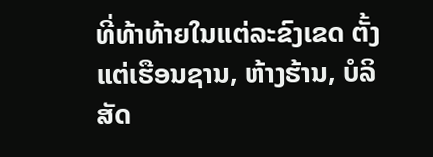ທີ່ທ້າທ້າຍໃນແຕ່ລະຂົງເຂດ ຕັ້ງແຕ່ເຮືອນຊານ, ຫ້າງຮ້ານ, ບໍລິສັດ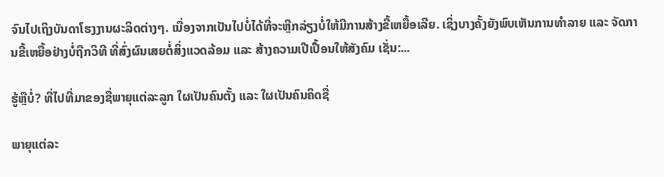ຈົນໄປເຖິງບັນດາໂຮງງານຜະລິດຕ່າງໆ. ເນື່ອງຈາກເປັນໄປບໍ່ໄດ້ທີ່ຈະຫຼີກລ່ຽງບໍ່ໃຫ້ມີການສ້າງຂີ້ເຫຍື້ອເລີຍ. ເຊິ່ງບາງຄັ້ງຍັງພົບເຫັນການທຳລາຍ ແລະ ຈັດການຂີ້ເຫຍື້ອຢ່າງບໍ່ຖືກວິທີ ທີ່ສົ່ງຜົນເສຍຕໍ່ສິ່ງແວດລ້ອມ ແລະ ສ້າງຄວາມເປີເປື້ອນໃຫ້ສັງຄົມ ເຊັ່ນ:...

ຮູ້ຫຼືບໍ່? ທີ່ໄປທີ່ມາຂອງຊື່ພາຍຸແຕ່ລະລູກ ໃຜເປັນຄົນຕັ້ງ ແລະ ໃຜເປັນຄົນຄິດຊື່

ພາຍຸແຕ່ລະ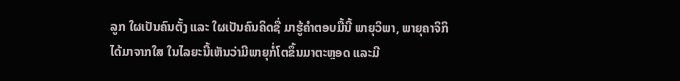ລູກ ໃຜເປັນຄົນຕັ້ງ ແລະ ໃຜເປັນຄົນຄິດຊື່ ມາຮູ້ຄຳຕອບມື້ນີ້ ພາຍຸວິພາ, ພາຍຸຄາຈິກິ ໄດ້ມາຈາກໃສ ໃນໄລຍະນີ້ເຫັນວ່າມີພາຍຸກໍ່ໂຕຂຶ້ນມາຕະຫຼອດ ແລະມີ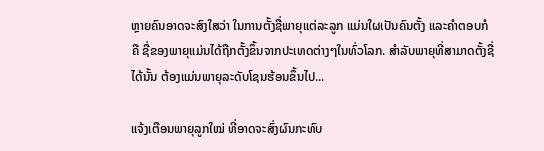ຫຼາຍຄົນອາດຈະສົງໃສວ່າ ໃນການຕັ້ງຊື່ພາຍຸແຕ່ລະລູກ ແມ່ນໃຜເປັນຄົນຕັ້ງ ແລະຄໍາຕອບກໍຄື ຊື່ຂອງພາຍຸແມ່ນໄດ້ຖືກຕັ້ງຂຶ້ນຈາກປະເທດຕ່າງໆໃນທົ່ວໂລກ. ສຳລັບພາຍຸທີ່ສາມາດຕັ້ງຊື່ໄດ້ນັ້ນ ຕ້ອງແມ່ນພາຍຸລະດັບໂຊນຮ້ອນຂຶ້ນໄປ...

ແຈ້ງເຕືອນພາຍຸລູກໃໝ່ ທີ່ອາດຈະສົ່ງຜົນກະທົບ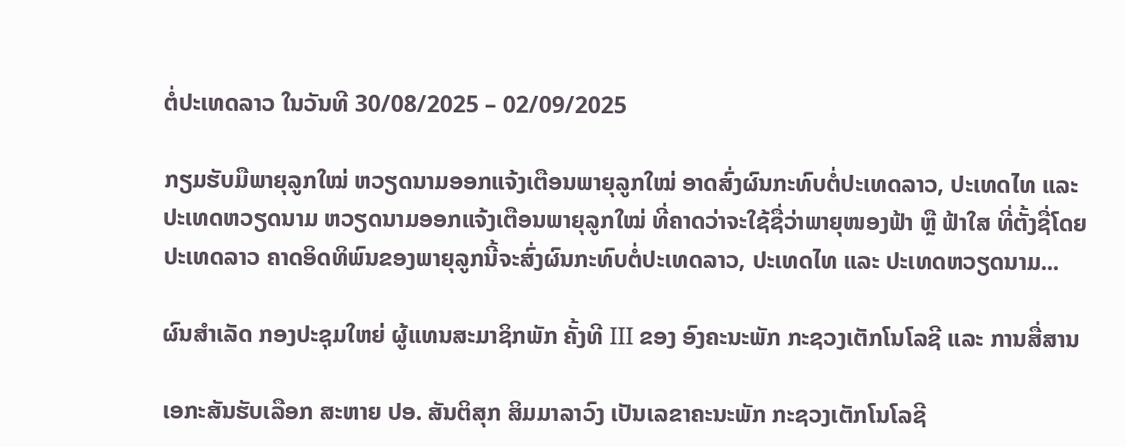ຕໍ່ປະເທດລາວ ໃນວັນທີ 30/08/2025 – 02/09/2025

ກຽມຮັບມືພາຍຸລູກໃໝ່ ຫວຽດນາມອອກແຈ້ງເຕືອນພາຍຸລູກໃໝ່ ອາດສົ່ງຜົນກະທົບຕໍ່ປະເທດລາວ, ປະເທດໄທ ແລະ ປະເທດຫວຽດນາມ ຫວຽດນາມອອກແຈ້ງເຕືອນພາຍຸລູກໃໝ່ ທີ່ຄາດວ່າຈະໃຊ້ຊື່ວ່າພາຍຸໜອງຟ້າ ຫຼື ຟ້າໃສ ທີ່ຕັ້ງຊື່ໂດຍປະເທດລາວ ຄາດອິດທິພົນຂອງພາຍຸລູກນີ້ຈະສົ່ງຜົນກະທົບຕໍ່ປະເທດລາວ, ປະເທດໄທ ແລະ ປະເທດຫວຽດນາມ...

ຜົນສໍາເລັດ ກອງປະຊຸມໃຫຍ່ ຜູ້ແທນສະມາຊິກພັກ ຄັ້ງທີ III ຂອງ ອົງຄະນະພັກ ກະຊວງເຕັກໂນໂລຊີ ແລະ ການສື່ສານ

ເອກະສັນຮັບເລືອກ ສະຫາຍ ປອ. ສັນຕິສຸກ ສິມມາລາວົງ ເປັນເລຂາຄະນະພັກ ກະຊວງເຕັກໂນໂລຊີ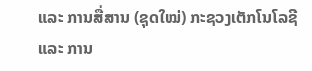ແລະ ການສື່ສານ (ຊຸດໃໝ່) ກະຊວງເຕັກໂນໂລຊີ ແລະ ການ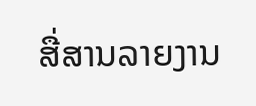ສື່ສານລາຍງານ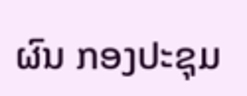ຜົນ ກອງປະຊຸມ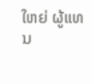ໃຫຍ່ ຜູ້ແທນ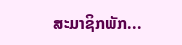ສະມາຊິກພັກ...